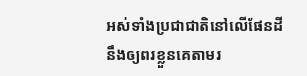អស់ទាំងប្រជាជាតិនៅលើផែនដីនឹងឲ្យពរខ្លួនគេតាមរ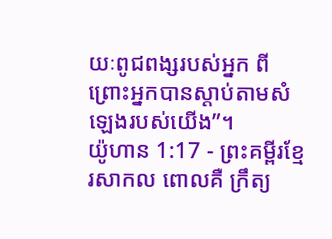យៈពូជពង្សរបស់អ្នក ពីព្រោះអ្នកបានស្ដាប់តាមសំឡេងរបស់យើង”។
យ៉ូហាន 1:17 - ព្រះគម្ពីរខ្មែរសាកល ពោលគឺ ក្រឹត្យ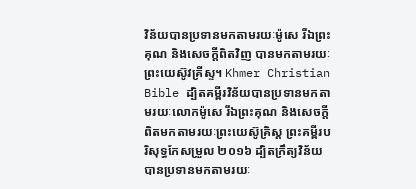វិន័យបានប្រទានមកតាមរយៈម៉ូសេ រីឯព្រះគុណ និងសេចក្ដីពិតវិញ បានមកតាមរយៈព្រះយេស៊ូវគ្រីស្ទ។ Khmer Christian Bible ដ្បិតគម្ពីរវិន័យបានប្រទានមកតាមរយៈលោកម៉ូសេ រីឯព្រះគុណ និងសេចក្ដីពិតមកតាមរយៈព្រះយេស៊ូគ្រិស្ដ ព្រះគម្ពីរបរិសុទ្ធកែសម្រួល ២០១៦ ដ្បិតក្រឹត្យវិន័យបានប្រទានមកតាមរយៈ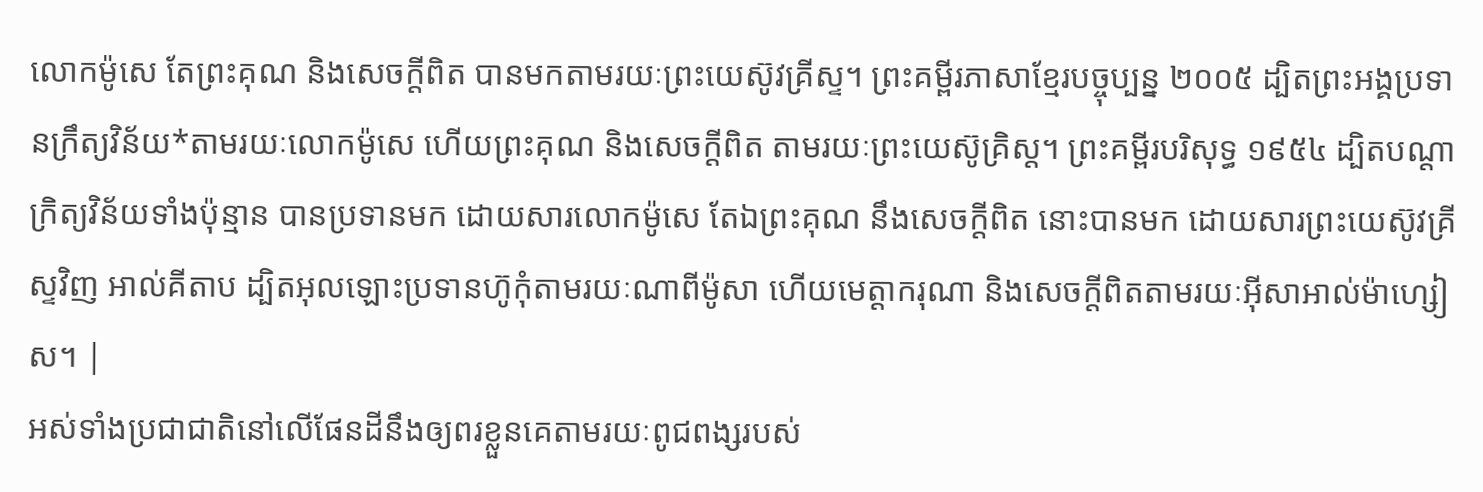លោកម៉ូសេ តែព្រះគុណ និងសេចក្តីពិត បានមកតាមរយៈព្រះយេស៊ូវគ្រីស្ទ។ ព្រះគម្ពីរភាសាខ្មែរបច្ចុប្បន្ន ២០០៥ ដ្បិតព្រះអង្គប្រទានក្រឹត្យវិន័យ*តាមរយៈលោកម៉ូសេ ហើយព្រះគុណ និងសេចក្ដីពិត តាមរយៈព្រះយេស៊ូគ្រិស្ត។ ព្រះគម្ពីរបរិសុទ្ធ ១៩៥៤ ដ្បិតបណ្តាក្រិត្យវិន័យទាំងប៉ុន្មាន បានប្រទានមក ដោយសារលោកម៉ូសេ តែឯព្រះគុណ នឹងសេចក្ដីពិត នោះបានមក ដោយសារព្រះយេស៊ូវគ្រីស្ទវិញ អាល់គីតាប ដ្បិតអុលឡោះប្រទានហ៊ូកុំតាមរយៈណាពីម៉ូសា ហើយមេត្តាករុណា និងសេចក្ដីពិតតាមរយៈអ៊ីសាអាល់ម៉ាហ្សៀស។ |
អស់ទាំងប្រជាជាតិនៅលើផែនដីនឹងឲ្យពរខ្លួនគេតាមរយៈពូជពង្សរបស់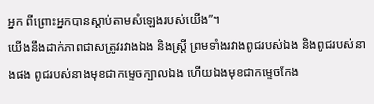អ្នក ពីព្រោះអ្នកបានស្ដាប់តាមសំឡេងរបស់យើង”។
យើងនឹងដាក់ភាពជាសត្រូវរវាងឯង និងស្ត្រី ព្រមទាំងរវាងពូជរបស់ឯង និងពូជរបស់នាងផង ពូជរបស់នាងមុខជាកម្ទេចក្បាលឯង ហើយឯងមុខជាកម្ទេចកែង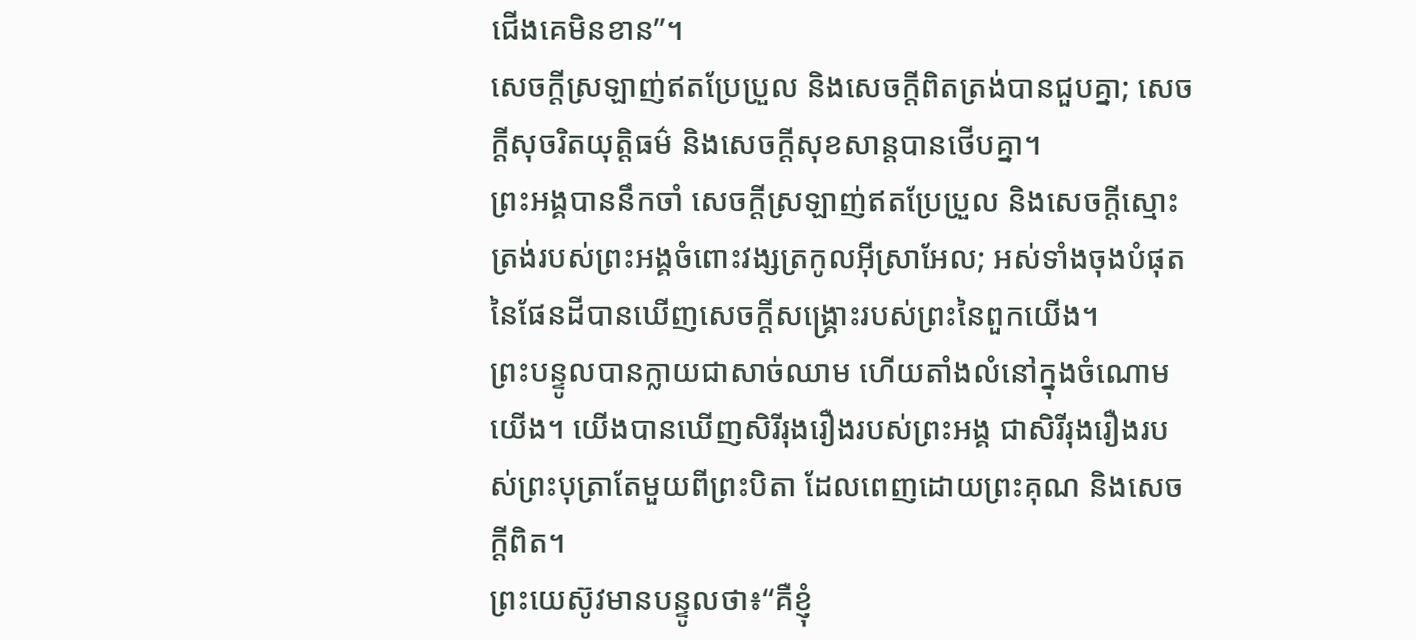ជើងគេមិនខាន”។
សេចក្ដីស្រឡាញ់ឥតប្រែប្រួល និងសេចក្ដីពិតត្រង់បានជួបគ្នា; សេចក្ដីសុចរិតយុត្តិធម៌ និងសេចក្ដីសុខសាន្តបានថើបគ្នា។
ព្រះអង្គបាននឹកចាំ សេចក្ដីស្រឡាញ់ឥតប្រែប្រួល និងសេចក្ដីស្មោះត្រង់របស់ព្រះអង្គចំពោះវង្សត្រកូលអ៊ីស្រាអែល; អស់ទាំងចុងបំផុតនៃផែនដីបានឃើញសេចក្ដីសង្គ្រោះរបស់ព្រះនៃពួកយើង។
ព្រះបន្ទូលបានក្លាយជាសាច់ឈាម ហើយតាំងលំនៅក្នុងចំណោមយើង។ យើងបានឃើញសិរីរុងរឿងរបស់ព្រះអង្គ ជាសិរីរុងរឿងរបស់ព្រះបុត្រាតែមួយពីព្រះបិតា ដែលពេញដោយព្រះគុណ និងសេចក្ដីពិត។
ព្រះយេស៊ូវមានបន្ទូលថា៖“គឺខ្ញុំ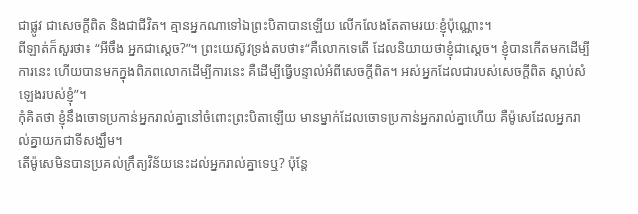ជាផ្លូវ ជាសេចក្ដីពិត និងជាជីវិត។ គ្មានអ្នកណាទៅឯព្រះបិតាបានឡើយ លើកលែងតែតាមរយៈខ្ញុំប៉ុណ្ណោះ។
ពីឡាត់ក៏សួរថា៖ “អីចឹង អ្នកជាស្ដេច?”។ ព្រះយេស៊ូវទ្រង់តបថា៖“គឺលោកទេតើ ដែលនិយាយថាខ្ញុំជាស្ដេច។ ខ្ញុំបានកើតមកដើម្បីការនេះ ហើយបានមកក្នុងពិភពលោកដើម្បីការនេះ គឺដើម្បីធ្វើបន្ទាល់អំពីសេចក្ដីពិត។ អស់អ្នកដែលជារបស់សេចក្ដីពិត ស្ដាប់សំឡេងរបស់ខ្ញុំ”។
កុំគិតថា ខ្ញុំនឹងចោទប្រកាន់អ្នករាល់គ្នានៅចំពោះព្រះបិតាឡើយ មានម្នាក់ដែលចោទប្រកាន់អ្នករាល់គ្នាហើយ គឺម៉ូសេដែលអ្នករាល់គ្នាយកជាទីសង្ឃឹម។
តើម៉ូសេមិនបានប្រគល់ក្រឹត្យវិន័យនេះដល់អ្នករាល់គ្នាទេឬ? ប៉ុន្តែ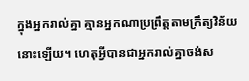ក្នុងអ្នករាល់គ្នា គ្មានអ្នកណាប្រព្រឹត្តតាមក្រឹត្យវិន័យនោះឡើយ។ ហេតុអ្វីបានជាអ្នករាល់គ្នាចង់ស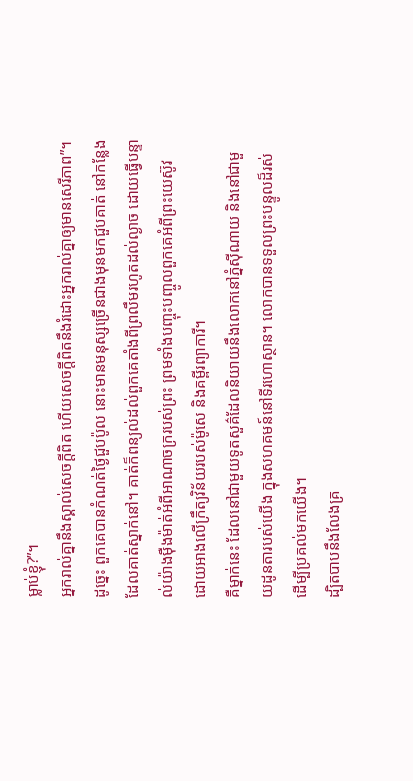ម្លាប់ខ្ញុំ?”។
អ្នករាល់គ្នានឹងស្គាល់សេចក្ដីពិត ហើយសេចក្ដីពិតនឹងរំដោះអ្នករាល់គ្នាឲ្យមានសេរីភាព”។
ដូច្នេះ ពួកគេបានកំណត់ថ្ងៃជួបប៉ូល នោះមានមនុស្សច្រើនជាងមុនមកជួបគាត់ នៅកន្លែងដែលគាត់ស្នាក់នៅ។ គាត់ក៏ពន្យល់ដល់ពួកគេតាំងពីព្រលឹមរហូតដល់ល្ងាច ដោយធ្វើបន្ទាល់យ៉ាងម៉ឺងម៉ាត់អំពីអាណាចក្ររបស់ព្រះ ព្រមទាំងបញ្ចុះបញ្ចូលពួកគេអំពីព្រះយេស៊ូវ ដោយអាងលើក្រឹត្យវិន័យរបស់ម៉ូសេ និងគម្ពីរព្យាការី។
គឺម្នាក់នេះ ដែលនៅជាមួយទូតសួគ៌ដែលនិយាយនឹងលោកនៅភ្នំស៊ីណាយ និងនៅជាមួយដូនតារបស់យើង ក្នុងសហគមន៍នៅទីរហោស្ថាន។ លោកបានទទួលព្រះបន្ទូលដ៏រស់ ដើម្បីប្រគល់មកយើង។
ដ្បិតបាបនឹងលែងគ្រ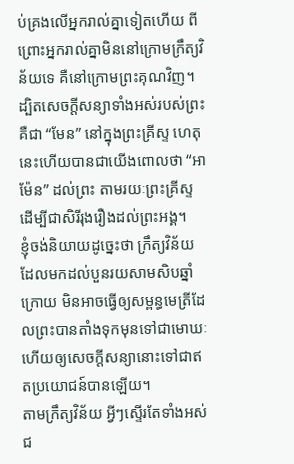ប់គ្រងលើអ្នករាល់គ្នាទៀតហើយ ពីព្រោះអ្នករាល់គ្នាមិននៅក្រោមក្រឹត្យវិន័យទេ គឺនៅក្រោមព្រះគុណវិញ។
ដ្បិតសេចក្ដីសន្យាទាំងអស់របស់ព្រះ គឺជា “មែន” នៅក្នុងព្រះគ្រីស្ទ ហេតុនេះហើយបានជាយើងពោលថា “អាម៉ែន” ដល់ព្រះ តាមរយៈព្រះគ្រីស្ទ ដើម្បីជាសិរីរុងរឿងដល់ព្រះអង្គ។
ខ្ញុំចង់និយាយដូច្នេះថា ក្រឹត្យវិន័យដែលមកដល់បួនរយសាមសិបឆ្នាំក្រោយ មិនអាចធ្វើឲ្យសម្ពន្ធមេត្រីដែលព្រះបានតាំងទុកមុនទៅជាមោឃៈ ហើយឲ្យសេចក្ដីសន្យានោះទៅជាឥតប្រយោជន៍បានឡើយ។
តាមក្រឹត្យវិន័យ អ្វីៗស្ទើរតែទាំងអស់ជ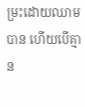ម្រះដោយឈាមបាន ហើយបើគ្មាន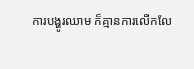ការបង្ហូរឈាម ក៏គ្មានការលើកលែ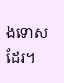ងទោសដែរ។